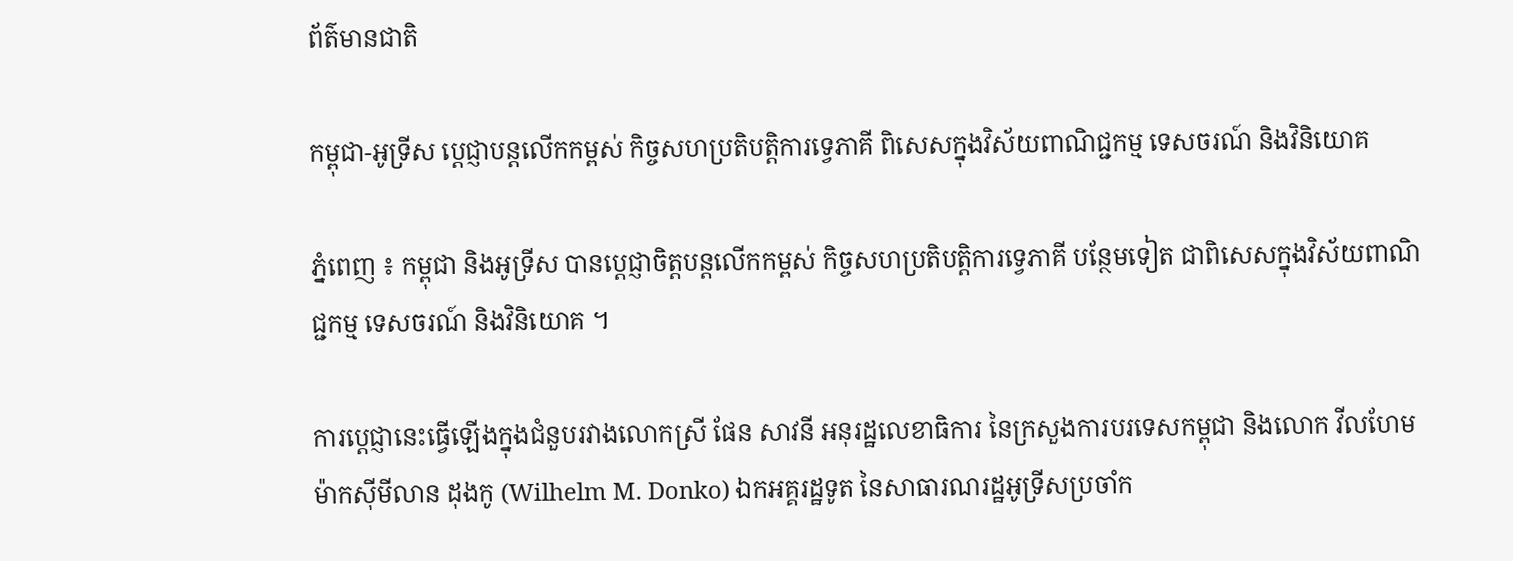ព័ត៌មានជាតិ

កម្ពុជា-អូទ្រីស ប្តេជ្ញាបន្តលើកកម្ពស់ កិច្ចសហប្រតិបត្តិការទ្វេភាគី ពិសេសក្នុងវិស័យពាណិជ្ជកម្ម ទេសចរណ៍ និងវិនិយោគ

ភ្នំពេញ ៖ កម្ពុជា និងអូទ្រីស បានប្តេជ្ញាចិត្តបន្តលើកកម្ពស់ កិច្ចសហប្រតិបត្តិការទ្វេភាគី បន្ថែមទៀត ជាពិសេសក្នុងវិស័យពាណិជ្ជកម្ម ទេសចរណ៍ និងវិនិយោគ ។

ការប្ដេជ្ញានេះធ្វើឡើងក្នុងជំនួបរវាងលោកស្រី ផែន សាវនី អនុរដ្ឋលេខាធិការ នៃក្រសួងការបរទេសកម្ពុជា និងលោក វីលហែម ម៉ាកស៊ីមីលាន ដុងកូ (Wilhelm M. Donko) ឯកអគ្គរដ្ឋទូត នៃសាធារណរដ្ឋអូទ្រីសប្រចាំក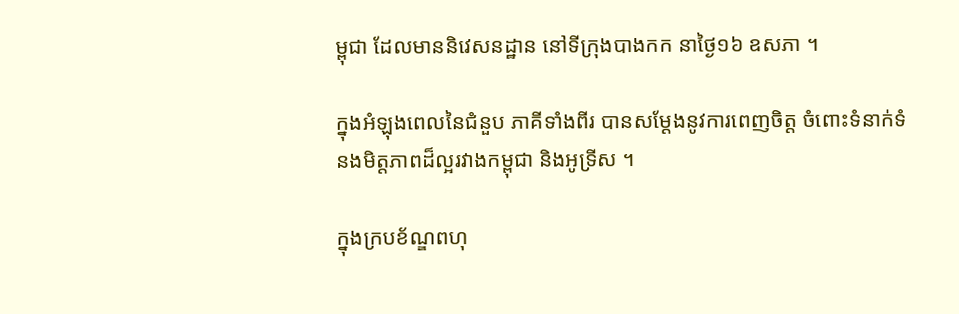ម្ពុជា ដែលមាននិវេសនដ្ឋាន នៅទីក្រុងបាងកក នាថ្ងៃ១៦ ឧសភា ។

ក្នុងអំឡុងពេលនៃជំនួប ភាគីទាំងពីរ បានសម្តែងនូវការពេញចិត្ត ចំពោះទំនាក់ទំនងមិត្តភាពដ៏ល្អរវាងកម្ពុជា និងអូទ្រីស ។

ក្នុងក្របខ័ណ្ឌពហុ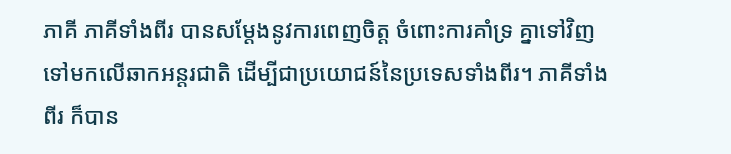ភាគី ភាគីទាំងពីរ បានសម្តែងនូវការពេញចិត្ត ចំពោះការគាំទ្រ គ្នាទៅវិញទៅមកលើឆាកអន្តរជាតិ ដើម្បីជាប្រយោជន៍នៃប្រទេសទាំងពីរ។ ភាគីទាំងពីរ ក៏បាន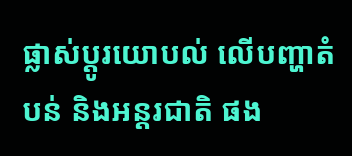ផ្លាស់ប្ដូរយោបល់ លើបញ្ហាតំបន់ និងអន្តរជាតិ ផង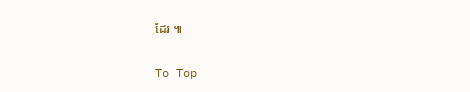ដែរ ៕

To Top